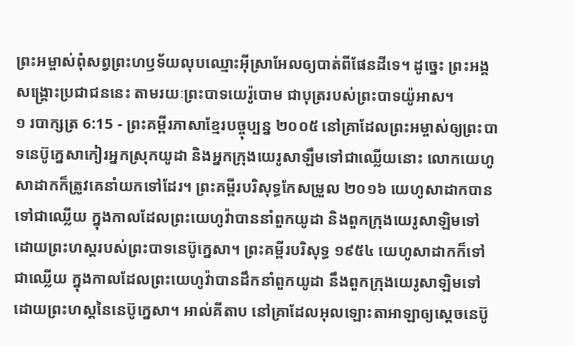ព្រះអម្ចាស់ពុំសព្វព្រះហឫទ័យលុបឈ្មោះអ៊ីស្រាអែលឲ្យបាត់ពីផែនដីទេ។ ដូច្នេះ ព្រះអង្គសង្គ្រោះប្រជាជននេះ តាមរយៈព្រះបាទយេរ៉ូបោម ជាបុត្ររបស់ព្រះបាទយ៉ូអាស។
១ របាក្សត្រ 6:15 - ព្រះគម្ពីរភាសាខ្មែរបច្ចុប្បន្ន ២០០៥ នៅគ្រាដែលព្រះអម្ចាស់ឲ្យព្រះបាទនេប៊ូក្នេសាកៀរអ្នកស្រុកយូដា និងអ្នកក្រុងយេរូសាឡឹមទៅជាឈ្លើយនោះ លោកយេហូសាដាកក៏ត្រូវគេនាំយកទៅដែរ។ ព្រះគម្ពីរបរិសុទ្ធកែសម្រួល ២០១៦ យេហូសាដាកបានទៅជាឈ្លើយ ក្នុងកាលដែលព្រះយេហូវ៉ាបាននាំពួកយូដា និងពួកក្រុងយេរូសាឡិមទៅ ដោយព្រះហស្តរបស់ព្រះបាទនេប៊ូក្នេសា។ ព្រះគម្ពីរបរិសុទ្ធ ១៩៥៤ យេហូសាដាកក៏ទៅជាឈ្លើយ ក្នុងកាលដែលព្រះយេហូវ៉ាបានដឹកនាំពួកយូដា នឹងពួកក្រុងយេរូសាឡិមទៅ ដោយព្រះហស្តនៃនេប៊ូក្នេសា។ អាល់គីតាប នៅគ្រាដែលអុលឡោះតាអាឡាឲ្យស្តេចនេប៊ូ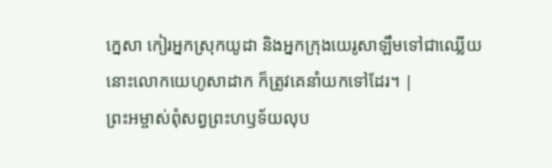ក្នេសា កៀរអ្នកស្រុកយូដា និងអ្នកក្រុងយេរូសាឡឹមទៅជាឈ្លើយ នោះលោកយេហូសាដាក ក៏ត្រូវគេនាំយកទៅដែរ។ |
ព្រះអម្ចាស់ពុំសព្វព្រះហឫទ័យលុប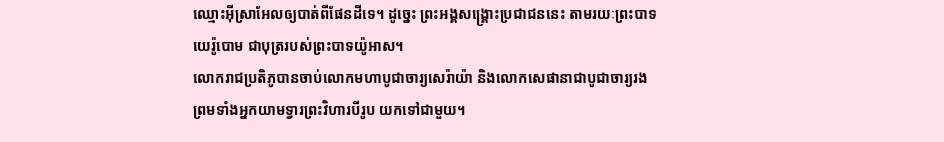ឈ្មោះអ៊ីស្រាអែលឲ្យបាត់ពីផែនដីទេ។ ដូច្នេះ ព្រះអង្គសង្គ្រោះប្រជាជននេះ តាមរយៈព្រះបាទយេរ៉ូបោម ជាបុត្ររបស់ព្រះបាទយ៉ូអាស។
លោករាជប្រតិភូបានចាប់លោកមហាបូជាចារ្យសេរ៉ាយ៉ា និងលោកសេផានាជាបូជាចារ្យរង ព្រមទាំងអ្នកយាមទ្វារព្រះវិហារបីរូប យកទៅជាមួយ។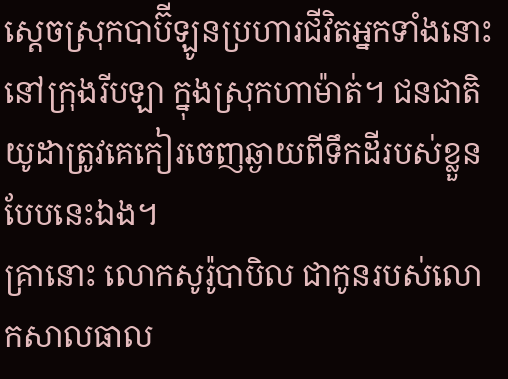ស្ដេចស្រុកបាប៊ីឡូនប្រហារជីវិតអ្នកទាំងនោះ នៅក្រុងរីបឡា ក្នុងស្រុកហាម៉ាត់។ ជនជាតិយូដាត្រូវគេកៀរចេញឆ្ងាយពីទឹកដីរបស់ខ្លួនបែបនេះឯង។
គ្រានោះ លោកសូរ៉ូបាបិល ជាកូនរបស់លោកសាលធាល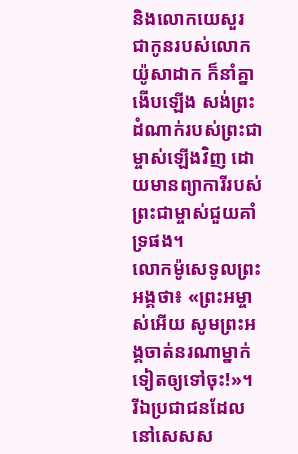និងលោកយេសួរ ជាកូនរបស់លោកយ៉ូសាដាក ក៏នាំគ្នាងើបឡើង សង់ព្រះដំណាក់របស់ព្រះជាម្ចាស់ឡើងវិញ ដោយមានព្យាការីរបស់ព្រះជាម្ចាស់ជួយគាំទ្រផង។
លោកម៉ូសេទូលព្រះអង្គថា៖ «ព្រះអម្ចាស់អើយ សូមព្រះអង្គចាត់នរណាម្នាក់ទៀតឲ្យទៅចុះ!»។
រីឯប្រជាជនដែលនៅសេសស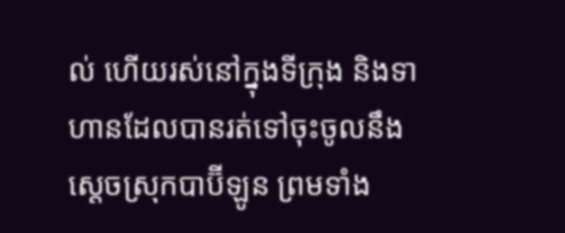ល់ ហើយរស់នៅក្នុងទីក្រុង និងទាហានដែលបានរត់ទៅចុះចូលនឹងស្ដេចស្រុកបាប៊ីឡូន ព្រមទាំង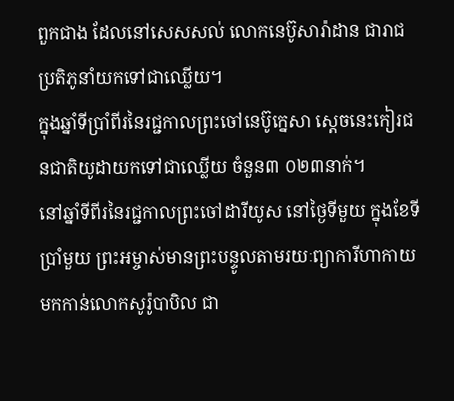ពួកជាង ដែលនៅសេសសល់ លោកនេប៊ូសារ៉ាដាន ជារាជប្រតិភូនាំយកទៅជាឈ្លើយ។
ក្នុងឆ្នាំទីប្រាំពីរនៃរជ្ជកាលព្រះចៅនេប៊ូក្នេសា ស្ដេចនេះកៀរជនជាតិយូដាយកទៅជាឈ្លើយ ចំនួន៣ ០២៣នាក់។
នៅឆ្នាំទីពីរនៃរជ្ជកាលព្រះចៅដារីយូស នៅថ្ងៃទីមួយ ក្នុងខែទីប្រាំមួយ ព្រះអម្ចាស់មានព្រះបន្ទូលតាមរយៈព្យាការីហាកាយ មកកាន់លោកសូរ៉ូបាបិល ជា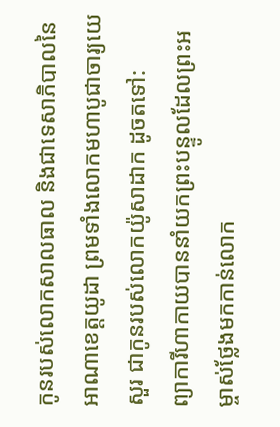កូនរបស់លោកសាលធាល និងជាទេសាភិបាលនៃអាណាខេត្តយូដា ព្រមទាំងលោកមហាបូជាចារ្យយេសួរ ជាកូនរបស់លោកយ៉ូសាដាក ដូចតទៅ:
ព្យាការីហាកាយបាននាំយកព្រះបន្ទូលដែលព្រះអម្ចាស់ថ្លែងមកកាន់លោក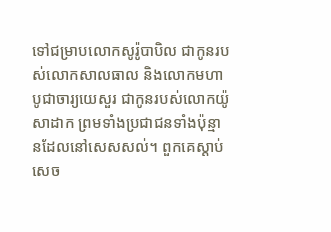ទៅជម្រាបលោកសូរ៉ូបាបិល ជាកូនរបស់លោកសាលធាល និងលោកមហាបូជាចារ្យយេសួរ ជាកូនរបស់លោកយ៉ូសាដាក ព្រមទាំងប្រជាជនទាំងប៉ុន្មានដែលនៅសេសសល់។ ពួកគេស្ដាប់សេច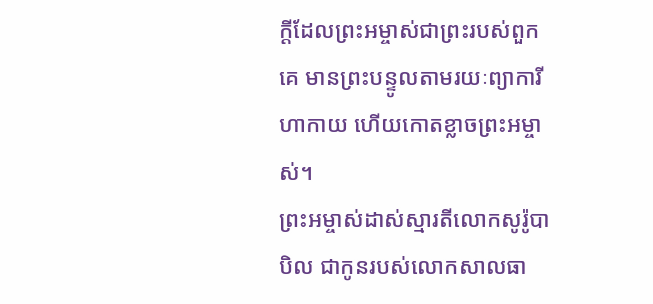ក្ដីដែលព្រះអម្ចាស់ជាព្រះរបស់ពួកគេ មានព្រះបន្ទូលតាមរយៈព្យាការីហាកាយ ហើយកោតខ្លាចព្រះអម្ចាស់។
ព្រះអម្ចាស់ដាស់ស្មារតីលោកសូរ៉ូបាបិល ជាកូនរបស់លោកសាលធា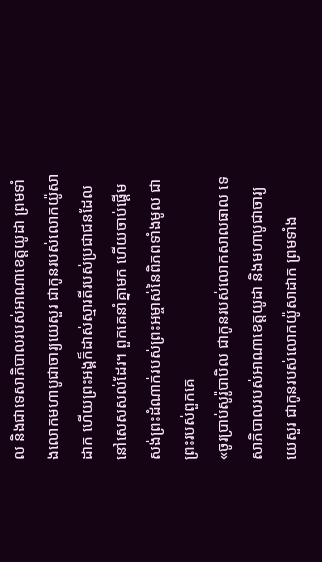ល និងជាទេសាភិបាលរបស់អាណាខេត្តយូដា ព្រមទាំងលោកមហាបូជាចារ្យយេសួរ ជាកូនរបស់លោកយ៉ូសាដាក ហើយព្រះអង្គក៏ដាស់ស្មារតីរបស់ប្រជាជនដែលនៅសេសសល់ដែរ។ ពួកគេនាំគ្នាមក ហើយចាប់ផ្ដើមសង់ព្រះដំណាក់របស់ព្រះអម្ចាស់នៃពិភពទាំងមូល ជាព្រះរបស់ពួកគេ
«ចូរប្រាប់សូរ៉ូបាបិល ជាកូនរបស់លោកសាលធាល ទេសាភិបាលរបស់អាណាខេត្តយូដា និងមហាបូជាចារ្យយេសួរ ជាកូនរបស់លោកយ៉ូសាដាក ព្រមទាំង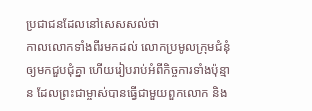ប្រជាជនដែលនៅសេសសល់ថា
កាលលោកទាំងពីរមកដល់ លោកប្រមូលក្រុមជំនុំឲ្យមកជួបជុំគ្នា ហើយរៀបរាប់អំពីកិច្ចការទាំងប៉ុន្មាន ដែលព្រះជាម្ចាស់បានធ្វើជាមួយពួកលោក និង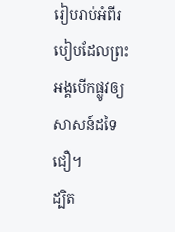រៀបរាប់អំពីរបៀបដែលព្រះអង្គបើកផ្លូវឲ្យសាសន៍ដទៃជឿ។
ដ្បិត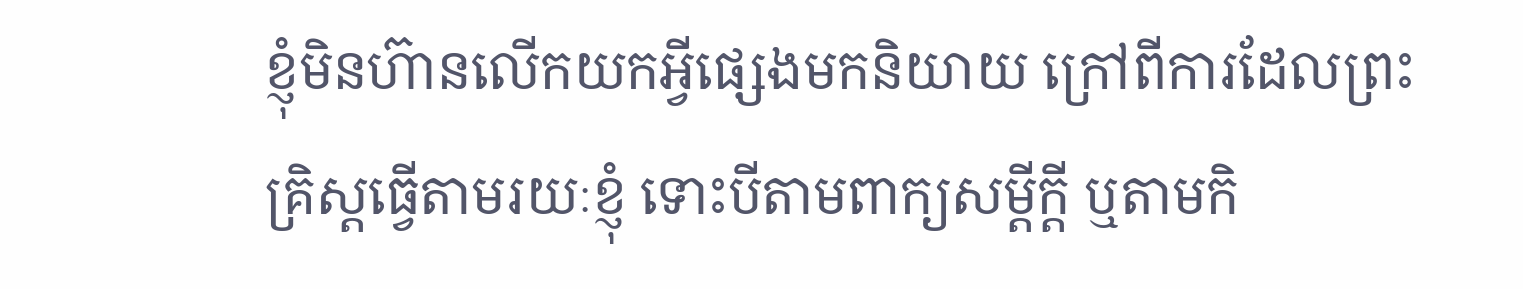ខ្ញុំមិនហ៊ានលើកយកអ្វីផ្សេងមកនិយាយ ក្រៅពីការដែលព្រះគ្រិស្តធ្វើតាមរយៈខ្ញុំ ទោះបីតាមពាក្យសម្ដីក្តី ឬតាមកិ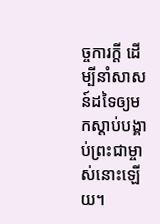ច្ចការក្តី ដើម្បីនាំសាសន៍ដទៃឲ្យមកស្ដាប់បង្គាប់ព្រះជាម្ចាស់នោះឡើយ។